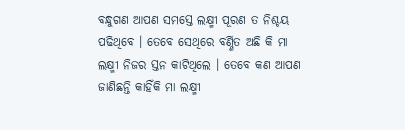ବନ୍ଧୁଗଣ ଆପଣ ସମସ୍ତେ ଲକ୍ଷ୍ମୀ ପୂରଣ ତ ନିଶ୍ଚୟ ପଢିଥିବେ । ତେବେ ସେଥିରେ ବର୍ଣ୍ଣିତ ଅଛି କି ମା ଲକ୍ଷ୍ମୀ ନିଜର ସ୍ତନ କାଟିଥିଲେ । ତେବେ କଣ ଆପଣ ଜାଣିଛନ୍ତି କାହିଁକି ମା ଲକ୍ଷ୍ମୀ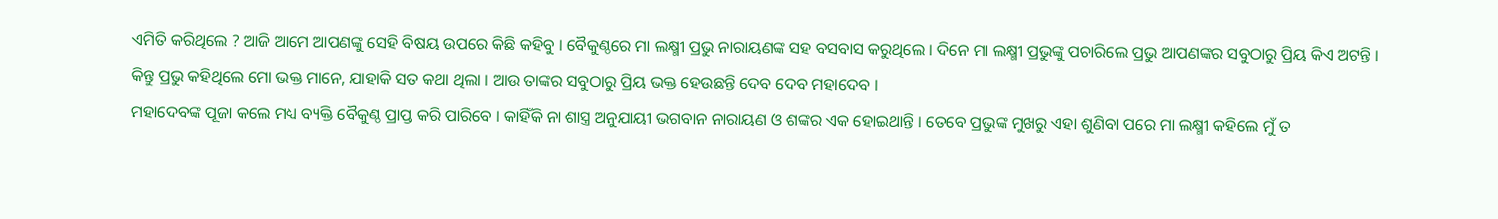ଏମିତି କରିଥିଲେ ? ଆଜି ଆମେ ଆପଣଙ୍କୁ ସେହି ବିଷୟ ଉପରେ କିଛି କହିବୁ । ବୈକୁଣ୍ଠରେ ମା ଲକ୍ଷ୍ମୀ ପ୍ରଭୁ ନାରାୟଣଙ୍କ ସହ ବସବାସ କରୁଥିଲେ । ଦିନେ ମା ଲକ୍ଷ୍ମୀ ପ୍ରଭୁଙ୍କୁ ପଚାରିଲେ ପ୍ରଭୁ ଆପଣଙ୍କର ସବୁଠାରୁ ପ୍ରିୟ କିଏ ଅଟନ୍ତି । କିନ୍ତୁ ପ୍ରଭୁ କହିଥିଲେ ମୋ ଭକ୍ତ ମାନେ, ଯାହାକି ସତ କଥା ଥିଲା । ଆଉ ତାଙ୍କର ସବୁଠାରୁ ପ୍ରିୟ ଭକ୍ତ ହେଉଛନ୍ତି ଦେବ ଦେବ ମହାଦେବ ।
ମହାଦେବଙ୍କ ପୂଜା କଲେ ମଧ୍ୟ ବ୍ୟକ୍ତି ବୈକୁଣ୍ଠ ପ୍ରାପ୍ତ କରି ପାରିବେ । କାହିଁକି ନା ଶାସ୍ତ୍ର ଅନୁଯାୟୀ ଭଗବାନ ନାରାୟଣ ଓ ଶଙ୍କର ଏକ ହୋଇଥାନ୍ତି । ତେବେ ପ୍ରଭୁଙ୍କ ମୁଖରୁ ଏହା ଶୁଣିବା ପରେ ମା ଲକ୍ଷ୍ମୀ କହିଲେ ମୁଁ ତ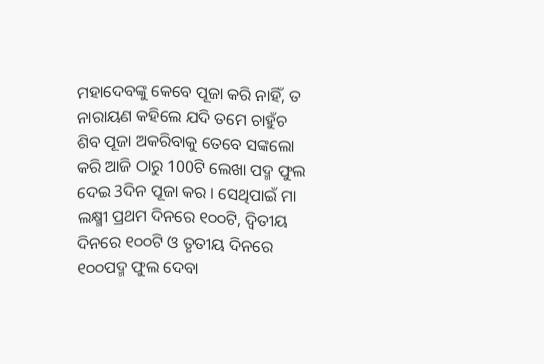ମହାଦେବଙ୍କୁ କେବେ ପୂଜା କରି ନାହିଁ, ତ ନାରାୟଣ କହିଲେ ଯଦି ତମେ ଚାହୁଁଚ ଶିବ ପୂଜା ଅକରିବାକୁ ତେବେ ସଙ୍କଲୋ କରି ଆଜି ଠାରୁ 100ଟି ଲେଖା ପଦ୍ମ ଫୁଲ ଦେଇ 3ଦିନ ପୂଜା କର । ସେଥିପାଇଁ ମା ଲକ୍ଷ୍ମୀ ପ୍ରଥମ ଦିନରେ ୧୦୦ଟି, ଦ୍ଵିତୀୟ ଦିନରେ ୧୦୦ଟି ଓ ତୃତୀୟ ଦିନରେ ୧୦୦ପଦ୍ମ ଫୁଲ ଦେବା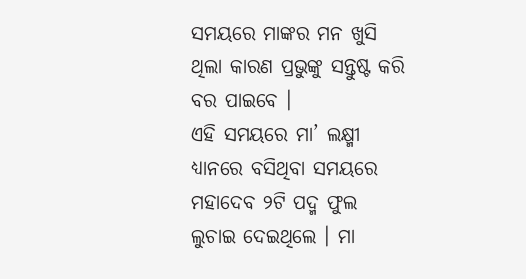ସମୟରେ ମାଙ୍କର ମନ ଖୁସି ଥିଲା କାରଣ ପ୍ରଭୁଙ୍କୁ ସନ୍ତୁଷ୍ଟ କରି ବର ପାଇବେ ।
ଏହି ସମୟରେ ମା’ ଲକ୍ଷ୍ମୀ ଧ୍ୟାନରେ ବସିଥିବା ସମୟରେ ମହାଦେବ ୨ଟି ପଦ୍ମ ଫୁଲ ଲୁଚାଇ ଦେଇଥିଲେ । ମା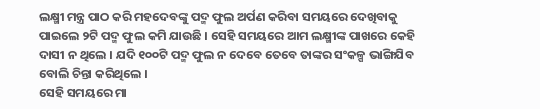ଲକ୍ଷ୍ମୀ ମନ୍ତ୍ର ପାଠ କରି ମହଦେବଙ୍କୁ ପଦ୍ମ ଫୁଲ ଅର୍ପଣ କରିବା ସମୟରେ ଦେଖିବାକୁ ପାଇଲେ ୨ଟି ପଦ୍ମ ଫୁଲ କମି ଯାଉଛି । ସେହି ସମୟରେ ଆମ ଲକ୍ଷ୍ମୀଙ୍କ ପାଖରେ କେହି ଦାସୀ ନ ଥିଲେ । ଯଦି ୧୦୦ଟି ପଦ୍ମ ଫୁଲ ନ ଦେବେ ତେବେ ତାଙ୍କର ସଂକଳ୍ପ ଭାଙ୍ଗିଯିବ ବୋଲି ଚିନ୍ତା କରିଥିଲେ ।
ସେହି ସମୟରେ ମା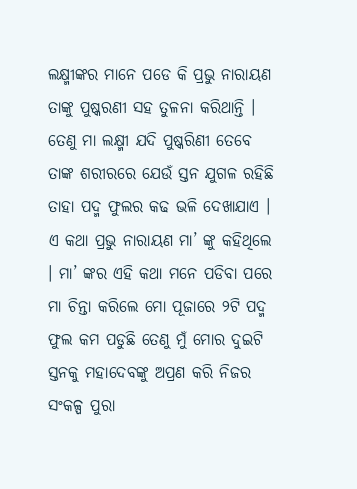ଲକ୍ଷ୍ମୀଙ୍କର ମାନେ ପଡେ କି ପ୍ରଭୁ ନାରାୟଣ ତାଙ୍କୁ ପୁଷ୍କରଣୀ ସହ ତୁଳନା କରିଥାନ୍ତି । ତେଣୁ ମା ଲକ୍ଷ୍ମୀ ଯଦି ପୁଷ୍କରିଣୀ ତେବେ ତାଙ୍କ ଶରୀରରେ ଯେଉଁ ସ୍ତନ ଯୁଗଳ ରହିଛି ତାହା ପଦ୍ମ ଫୁଲର କଢ ଭଳି ଦେଖାଯାଏ । ଏ କଥା ପ୍ରଭୁ ନାରାୟଣ ମା’ ଙ୍କୁ କହିଥିଲେ । ମା’ ଙ୍କର ଏହି କଥା ମନେ ପଡିବା ପରେ ମା ଚିନ୍ତା କରିଲେ ମୋ ପୂଜାରେ ୨ଟି ପଦ୍ମ ଫୁଲ କମ ପଡୁଛି ତେଣୁ ମୁଁ ମୋର ଦୁଇଟି ସ୍ତନକୁ ମହାଦେବଙ୍କୁ ଅପ୍ରଣ କରି ନିଜର ସଂକଳ୍ପ ପୁରା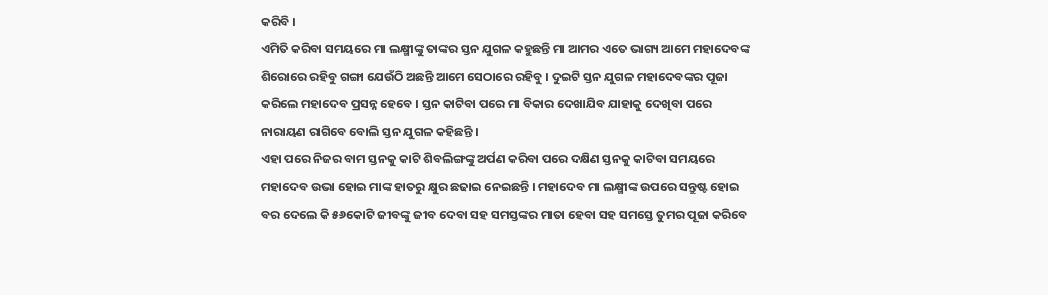କରିବି ।
ଏମିତି କରିବା ସମୟରେ ମା ଲକ୍ଷ୍ମୀଙ୍କୁ ତାଙ୍କର ସ୍ତନ ଯୁଗଳ କହୁଛନ୍ତି ମା ଆମର ଏତେ ଭାଗ୍ୟ ଆମେ ମହାଦେବଙ୍କ ଶିରୋରେ ରହିବୁ ଗଙ୍ଗା ଯେଉଁଠି ଅଛନ୍ତି ଆମେ ସେଠାରେ ରହିବୁ । ଦୁଇଟି ସ୍ତନ ଯୁଗଳ ମହାଦେବଙ୍କର ପୂଜା କରିଲେ ମହାଦେବ ପ୍ରସନ୍ନ ହେବେ । ସ୍ତନ କାଟିବା ପରେ ମା ବିକାର ଦେଖାଯିବ ଯାହାକୁ ଦେଖିବା ପରେ ନାରାୟଣ ରାଗିବେ ବୋଲି ସ୍ତନ ଯୁଗଳ କହିଛନ୍ତି ।
ଏହା ପରେ ନିଜର ବାମ ସ୍ତନକୁ କାଟି ଶିବଲିଙ୍ଗଙ୍କୁ ଅର୍ପଣ କରିବା ପରେ ଦକ୍ଷିଣ ସ୍ତନକୁ କାଟିବା ସମୟରେ ମହାଦେବ ଉଭା ହୋଇ ମାଙ୍କ ହାତରୁ କ୍ଷୁର ଛଢାଇ ନେଇଛନ୍ତି । ମହାଦେବ ମା ଲକ୍ଷ୍ମୀଙ୍କ ଉପରେ ସନ୍ତୁଷ୍ଟ ହୋଇ ବର ଦେଲେ କି ୫୬କୋଟି ଜୀବଙ୍କୁ ଜୀବ ଦେବା ସହ ସମସ୍ତଙ୍କର ମାତା ହେବା ସହ ସମସ୍ତେ ତୁମର ପୂଜା କରିବେ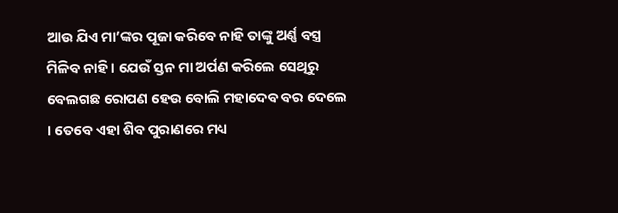ଆଉ ଯିଏ ମା’ଙ୍କର ପୂଜା କରିବେ ନାହି ତାଙ୍କୁ ଅର୍ଣ୍ଣ ବସ୍ତ୍ର ମିଳିବ ନାହି । ଯେଉଁ ସ୍ତନ ମା ଅର୍ପଣ କରିଲେ ସେଥିରୁ ବେଲଗଛ ରୋପଣ ହେଉ ବୋଲି ମହାଦେବ ବର ଦେଲେ । ତେବେ ଏହା ଶିବ ପୁରାଣରେ ମଧ୍ୟ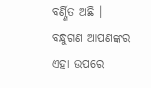ବର୍ଣ୍ଣିତ ଅଛି । ବନ୍ଧୁଗଣ ଆପଣଙ୍କର ଏହା ଉପରେ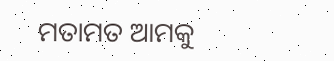ମତାମତ ଆମକୁ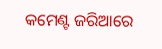କମେଣ୍ଟ ଜରିଆରେ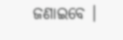ଜଣାଇବେ ।